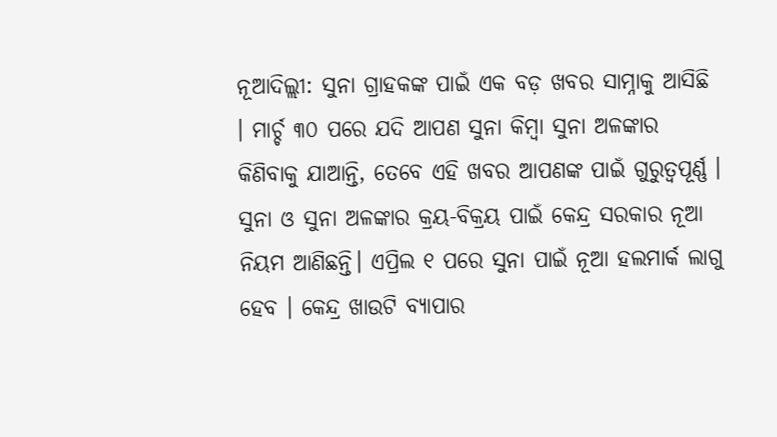ନୂଆଦିଲ୍ଲୀ: ସୁନା ଗ୍ରାହକଙ୍କ ପାଇଁ ଏକ ବଡ଼ ଖବର ସାମ୍ନାକୁ ଆସିଛି । ମାର୍ଚ୍ଚ ୩୦ ପରେ ଯଦି ଆପଣ ସୁନା କିମ୍ବା ସୁନା ଅଳଙ୍କାର କିଣିବାକୁ ଯାଆନ୍ତି, ତେବେ ଏହି ଖବର ଆପଣଙ୍କ ପାଇଁ ଗୁରୁତ୍ୱପୂର୍ଣ୍ଣ । ସୁନା ଓ ସୁନା ଅଳଙ୍କାର କ୍ରୟ-ବିକ୍ରୟ ପାଇଁ କେନ୍ଦ୍ର ସରକାର ନୂଆ ନିୟମ ଆଣିଛନ୍ତି। ଏପ୍ରିଲ ୧ ପରେ ସୁନା ପାଇଁ ନୂଆ ହଲମାର୍କ ଲାଗୁ ହେବ । କେନ୍ଦ୍ର ଖାଉଟି ବ୍ୟାପାର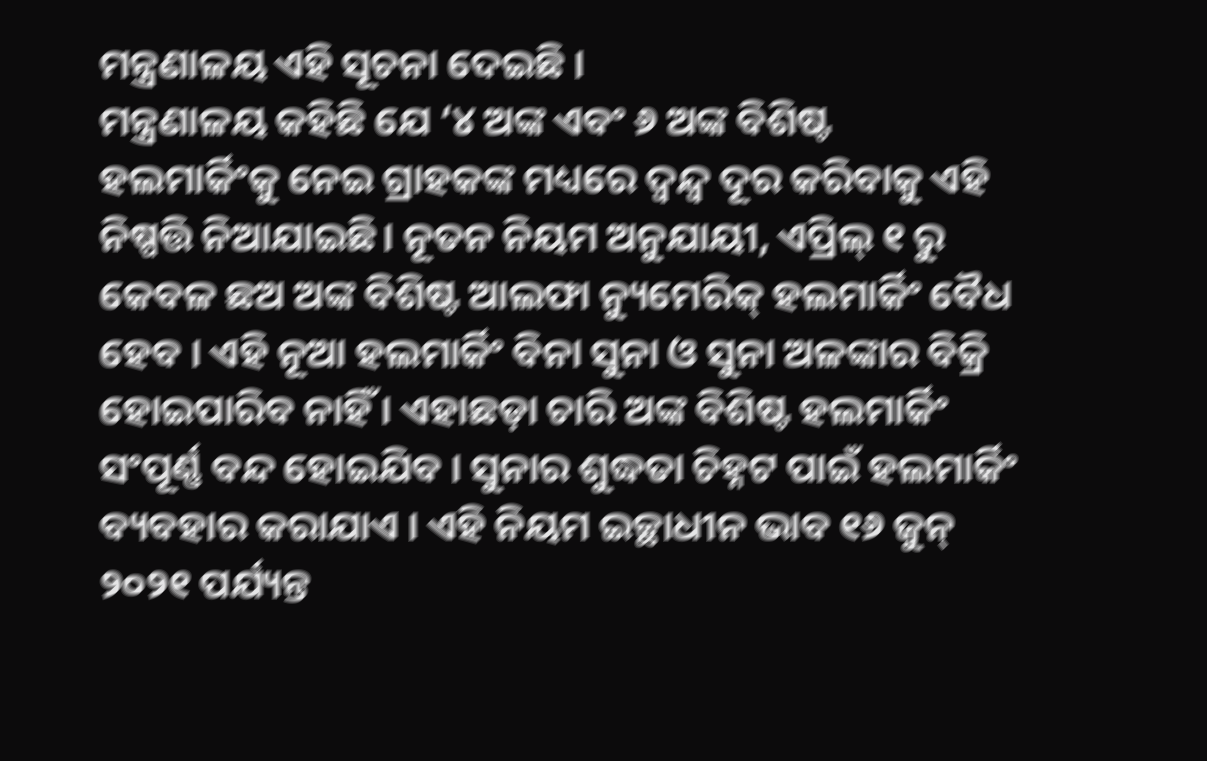ମନ୍ତ୍ରଣାଳୟ ଏହି ସୂଚନା ଦେଇଛି ।
ମନ୍ତ୍ରଣାଳୟ କହିଛି ଯେ ‘୪ ଅଙ୍କ ଏବଂ ୬ ଅଙ୍କ ବିଶିଷ୍ଟ ହଲମାର୍କିଂକୁ ନେଇ ଗ୍ରାହକଙ୍କ ମଧ୍ୟରେ ଦ୍ୱନ୍ଦ୍ୱ ଦୂର କରିବାକୁ ଏହି ନିଷ୍ପତ୍ତି ନିଆଯାଇଛି। ନୂତନ ନିୟମ ଅନୁଯାୟୀ, ଏପ୍ରିଲ୍ ୧ ରୁ କେବଳ ଛଅ ଅଙ୍କ ବିଶିଷ୍ଟ ଆଲଫା ନ୍ୟୁମେରିକ୍ ହଲମାର୍କିଂ ବୈଧ ହେବ । ଏହି ନୂଆ ହଲମାର୍କିଂ ବିନା ସୁନା ଓ ସୁନା ଅଳଙ୍କାର ବିକ୍ରି ହୋଇପାରିବ ନାହିଁ । ଏହାଛଡ଼ା ଚାରି ଅଙ୍କ ବିଶିଷ୍ଟ ହଲମାର୍କିଂ ସଂପୂର୍ଣ୍ଣ ବନ୍ଦ ହୋଇଯିବ । ସୁନାର ଶୁଦ୍ଧତା ଚିହ୍ନଟ ପାଇଁ ହଲମାର୍କିଂ ବ୍ୟବହାର କରାଯାଏ । ଏହି ନିୟମ ଇଚ୍ଛାଧୀନ ଭାବ ୧୬ ଜୁନ୍ ୨୦୨୧ ପର୍ଯ୍ୟନ୍ତ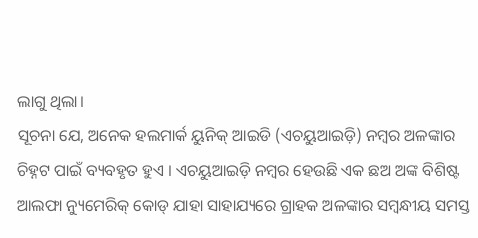ଲାଗୁ ଥିଲା।
ସୂଚନା ଯେ, ଅନେକ ହଲମାର୍କ ୟୁନିକ୍ ଆଇଡି (ଏଚୟୁଆଇଡ଼ି) ନମ୍ବର ଅଳଙ୍କାର ଚିହ୍ନଟ ପାଇଁ ବ୍ୟବହୃତ ହୁଏ । ଏଚୟୁଆଇଡ଼ି ନମ୍ବର ହେଉଛି ଏକ ଛଅ ଅଙ୍କ ବିଶିଷ୍ଟ ଆଲଫା ନ୍ୟୁମେରିକ୍ କୋଡ୍ ଯାହା ସାହାଯ୍ୟରେ ଗ୍ରାହକ ଅଳଙ୍କାର ସମ୍ବନ୍ଧୀୟ ସମସ୍ତ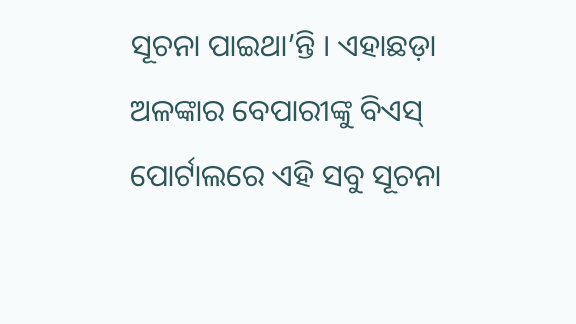ସୂଚନା ପାଇଥା’ନ୍ତି । ଏହାଛଡ଼ା ଅଳଙ୍କାର ବେପାରୀଙ୍କୁ ବିଏସ୍ ପୋର୍ଟାଲରେ ଏହି ସବୁ ସୂଚନା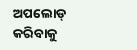ଅପଲୋଡ୍ କରିବାକୁ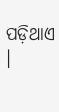ପଡ଼ିଥାଏ ।